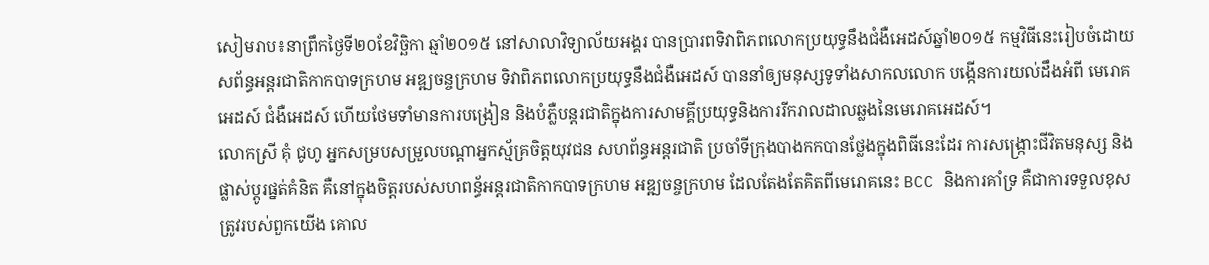សៀមរាប៖នាព្រឹកថ្ងៃទី២០ខែវិច្ឆិកា ឆ្មាំ២០១៥ នៅសាលាវិទ្យាល័យអង្គរ បានប្រារពទិវាពិភពលោកប្រយុទ្ធនឹងជំងឺអេដស៍ឆ្នាំ២០១៥ កម្មវិធីនេះរៀបចំដោយ សព័ន្ធអន្តរជាតិកាកបាទក្រហម អឌ្ឍចន្ចក្រហម ទិវាពិភពលោកប្រយុទ្ធនឹងជំងឺអេដស៍ បាននាំឲ្យមនុស្សទូទាំងសាកលលោក បង្កើនការយល់ដឹងអំពី មេរោគអេដស៍ ជំងឺអេដស៍ ហើយថែមទាំមានការបង្រៀន និងបំភ្លឺបន្តរជាតិក្នុងការសាមគ្គីប្រយុទ្ធនិងការរីករាលដាលឆ្លងនៃមេរោគអេដស៍។
លោកស្រី គុំ ជូហូ អ្នកសម្របសម្រួលបណ្តាអ្នកស្ម័គ្រចិត្តយុវជន សហព័ន្ធអន្តរជាតិ ប្រចាំទីក្រុងបាងកកបានថ្លែងក្នុងពិធីនេះដែរ ការសង្ក្រោះជីវិតមនុស្ស និងផ្លាស់ប្តូរផ្នត់គំនិត គឺនៅក្នុងចិត្តរបស់សហពន្ធ័អន្តរជាតិកាកបាទក្រហម អឌ្ឍចន្ចក្រហម ដែលតែងតែគិតពីមេរោគនេះ BCC និងការគាំទ្រ គឺជាការទទួលខុសត្រូវរបស់ពួកយើង គោល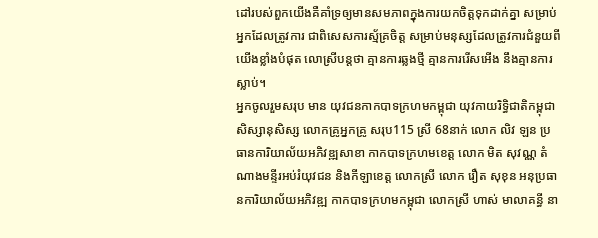ដៅរបស់ពួកយើងគឺគាំទ្រឲ្យមានសមភាពក្នុងការយកចិត្តទុកដាក់គ្នា សម្រាប់អ្នកដែលត្រូវការ ជាពិសេសការស្ម័គ្រចិត្ត សម្រាប់មនុស្សដែលត្រូវការជំនួយពីយើងខ្លាំងបំផុត លោស្រីបន្តថា គ្មានការឆ្លងថ្មី គ្មានការរើសអើង នឹងគ្មានការស្លាប់។
អ្នកចូលរួមសរុប មាន យុវជនកាកបាទក្រហមកម្ពុជា យុវកាយរិទ្ធិជាតិកម្ពុជា សិស្សានុសិស្ស លោកគ្រូអ្នកគ្រូ សរុប115 ស្រី 68នាក់ លោក លិវ ឡន ប្រធានការិយាល័យអភិវឌ្ឍសាខា កាកបាទក្រហមខេត្ត លោក មិត សុវណ្ណ តំណាងមន្ទីរអប់រំយុវជន និងកីឡាខេត្ត លោកស្រី លោក រឿត សុខុន អនុប្រធានការិយាល័យអភិវឌ្ឍ កាកបាទក្រហមកម្ពុជា លោកស្រី ហាស់ មាលាគន្ធី នា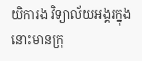យិការង វិទ្យាល័យអង្គរក្នុងនោះមានក្រុ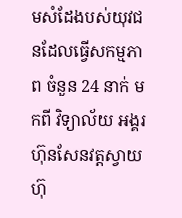មសំដែងបស់យុវជនដែលធ្វើសកម្មភាព ចំនួន 24 នាក់ មកពី វិទ្យាល័យ អង្គរ ហ៊ុនសែនវត្តស្វាយ ហ៊ុ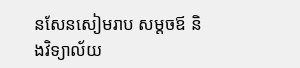នសែនសៀមរាប សម្តចឪ និងវិទ្យាល័យ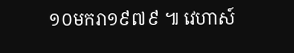១០មករា១៩៧៩ ៕ វេហាស៍